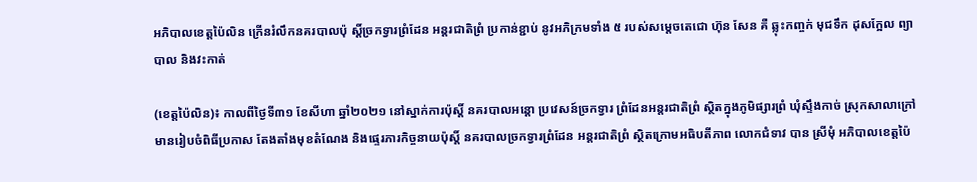អភិបាលខេត្តប៉ៃលិន ក្រើនរំលឹកនគរបាលប៉ុ ស្តិ៍ច្រកទ្វារព្រំដែន អន្តរជាតិព្រំ ប្រកាន់ខ្ជាប់ នូវអភិក្រមទាំង ៥ របស់សម្តេចតេជោ ហ៊ុន សែន គឺ ឆ្លុះកញ្ចក់ មុជទឹក ដុសក្អែល ព្យាបាល និងវះកាត់

(ខេត្តប៉ៃលិន)៖ កាលពីថ្ងៃទី៣១ ខែសីហា ឆ្នាំ២០២១ នៅស្នាក់ការប៉ុស្តិ៍ នគរបាលអន្តោ ប្រវេសន៍ច្រកទ្វារ ព្រំដែនអន្តរជាតិព្រំ ស្ថិតក្នុងភូមិផ្សារព្រំ ឃុំស្ទឹងកាច់ ស្រុកសាលាក្រៅ មានរៀបចំពិធីប្រកាស តែងតាំងមុខតំណែង និងផ្ទេរភារកិច្ចនាយប៉ុស្តិ៍ នគរបាលច្រកទ្វារព្រំដែន អន្តរជាតិព្រំ ស្ថិតក្រោមអធិបតីភាព លោកជំទាវ បាន ស្រីមុំ អភិបាលខេត្តប៉ៃ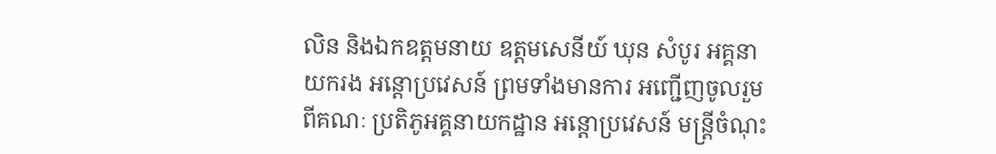លិន និងឯកឧត្តមនាយ ឧត្តមសេនីយ៍ ឃុន សំបូរ អគ្គនាយករង អន្តោប្រវេសន៍ ព្រមទាំងមានការ អញ្ជើញចូលរួមពីគណៈ ប្រតិភូអគ្គនាយកដ្ឋាន អន្តោប្រវេសន៍ មន្រ្តីចំណុះ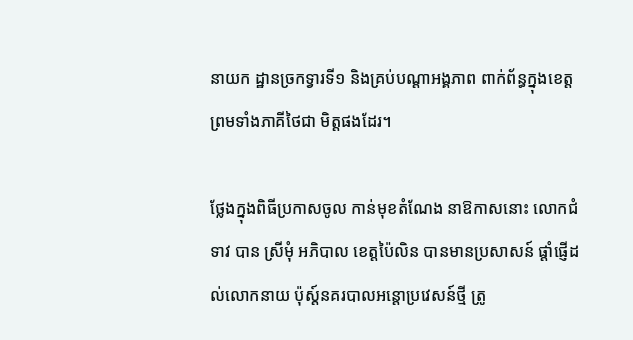នាយក ដ្ឋានច្រកទ្វារទី១ និងគ្រប់បណ្តាអង្គភាព ពាក់ព័ន្ធក្នុងខេត្ត ព្រមទាំងភាគីថៃជា មិត្តផងដែរ។

ថ្លែងក្នុងពិធីប្រកាសចូល កាន់មុខតំណែង នាឱកាសនោះ លោកជំទាវ បាន ស្រីមុំ អភិបាល ខេត្តប៉ៃលិន បានមានប្រសាសន៍ ផ្តាំផ្ញើដល់លោកនាយ ប៉ុស្ត៍នគរបាលអន្តោប្រវេសន៍ថ្មី ត្រូ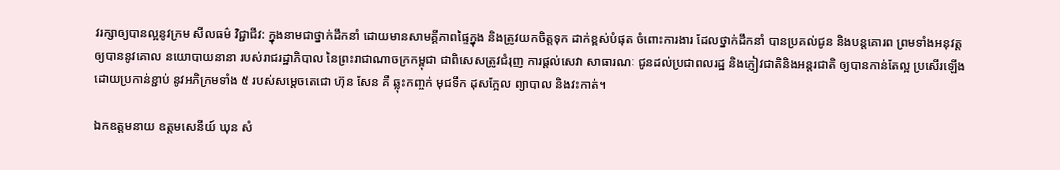វរក្សាឲ្យបានល្អនូវក្រម សីលធម៌ វិជ្ជាជីវ: ក្នុងនាមជាថ្នាក់ដឹកនាំ ដោយមានសាមគ្គីភាពផ្ទៃក្នុង និងត្រូវយកចិត្តទុក ដាក់ខ្ពស់បំផុត ចំពោះការងារ ដែលថ្នាក់ដឹកនាំ បានប្រគល់ជូន និងបន្តគោរព ព្រមទាំងអនុវត្ត ឲ្យបាននូវគោល នយោបាយនានា របស់រាជរដ្ឋាភិបាល នៃព្រះរាជាណាចក្រកម្ពុជា ជាពិសេសត្រូវជំរុញ ការផ្តល់សេវា សាធារណៈ ជូនដល់ប្រជាពលរដ្ឋ និងភ្ញៀវជាតិនិងអន្តរជាតិ ឲ្យបានកាន់តែល្អ ប្រសើរឡើង ដោយប្រកាន់ខ្ជាប់ នូវអភិក្រមទាំង ៥ របស់សម្តេចតេជោ ហ៊ុន សែន គឺ ឆ្លុះកញ្ចក់ មុជទឹក ដុសក្អែល ព្យាបាល និងវះកាត់។

ឯកឧត្តមនាយ ឧត្តមសេនីយ៍ ឃុន សំ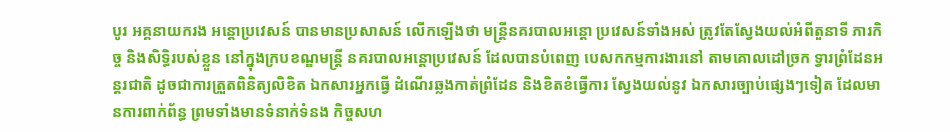បូរ អគ្គនាយករង អន្តោប្រវេសន៍ បានមានប្រសាសន៍ លើកឡើងថា មន្ត្រីនគរបាលអន្តោ ប្រវេសន៍ទាំងអស់ ត្រូវតែស្វែងយល់អំពីតួនាទី ភារកិច្ច និងសិទ្ធិរបស់ខ្លួន នៅក្នុងក្របខណ្ឌមន្រ្តី នគរបាលអន្តោប្រវេសន៍ ដែលបានបំពេញ បេសកកម្មការងារនៅ តាមគោលដៅច្រក ទ្វារព្រំដែនអន្តរជាតិ ដូចជាការត្រួតពិនិត្យលិខិត ឯកសារអ្នកធ្វើ ដំណើរឆ្លងកាត់ព្រំដែន និងខិតខំធ្វើការ ស្វែងយល់នូវ ឯកសារច្បាប់ផ្សេងៗទៀត ដែលមានការពាក់ព័ន្ធ ព្រមទាំងមានទំនាក់ទំនង កិច្ចសហ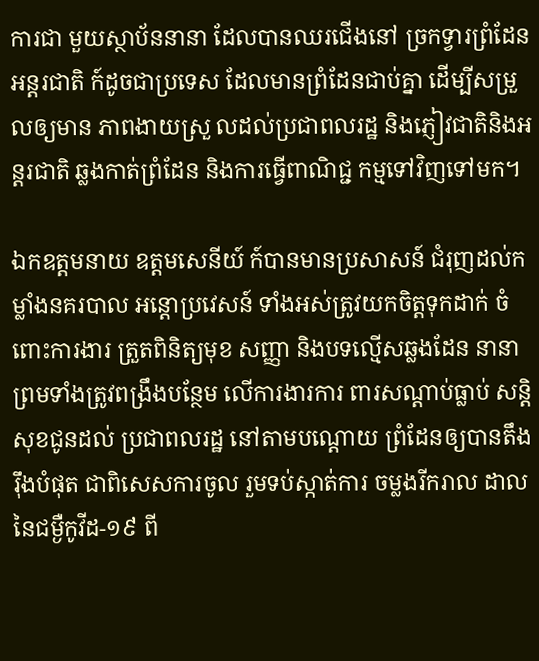ការជា មួយស្ថាប័ននានា ដែលបានឈរជើងនៅ ច្រកទ្វារព្រំដែនអន្តរជាតិ ក៍ដូចជាប្រទេស ដែលមានព្រំដែនជាប់គ្នា ដើម្បីសម្រួលឲ្យមាន ភាពងាយស្រួ លដល់ប្រជាពលរដ្ឋ និងភ្ញៀវជាតិនិងអន្តរជាតិ ឆ្លងកាត់ព្រំដែន និងការធ្វើពាណិជ្ជ កម្មទៅវិញទៅមក។

ឯកឧត្តមនាយ ឧត្តមសេនីយ៍ ក៍បានមានប្រសាសន៍ ជំរុញដល់កម្លាំងនគរបាល អន្តោប្រវេសន៍ ទាំងអស់ត្រូវយកចិត្តទុកដាក់ ចំពោះការងារ ត្រួតពិនិត្យមុខ សញ្ញា និងបទល្មើសឆ្លងដែន នានា ព្រមទាំងត្រូវពង្រឹងបន្ថែម លើការងារការ ពារសណ្ដាប់ធ្លាប់ សន្តិសុខជូនដល់ ប្រជាពលរដ្ឋ នៅតាមបណ្ដោយ ព្រំដែនឲ្យបានតឹងរ៉ឹងបំផុត ជាពិសេសការចូល រួមទប់ស្កាត់ការ ចម្លងរីករាល ដាលនៃជម្ងឺកូវីដ-១៩ ពី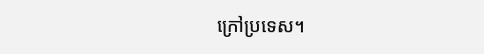ក្រៅប្រទេស។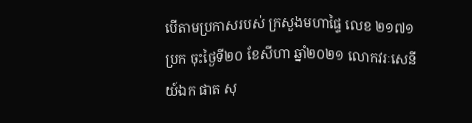បើតាមប្រកាសរបស់ ក្រសួងមហាផ្ទៃ លេខ ២១៧១ ប្រក ចុះថ្ងៃទី២០ ខែសីហា ឆ្នាំ២០២១ លោកវរៈសេនីយ៍ឯក ផាត សុ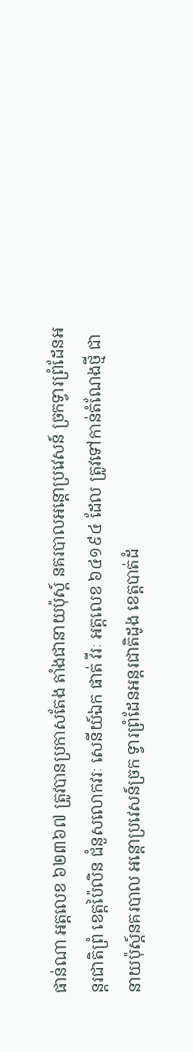ផាន់ណា អត្តលេខ ៦២៣៦៧ ត្រូវបានប្រកាសតែង តាំងជានាយប៉ុស្ត៍ នគរបាលអន្តោប្រវេសន៍ ច្រកទ្វារព្រំដែនអន្តរជាតិព្រំ ខេត្តប៉ៃលិន ជំនួសលោកវរៈ សេនីយ៍ឯក ផាត់ វីរៈ អត្តលេខ ៦៤១៩៤ ដែល ត្រូវទៅកាន់តំណែងថ្មី ជានាយប៉ុស្ត៍នគរបាល អន្តោប្រវេសន៍ច្រក ទ្វារព្រំដែនអន្តរជាតិដូង ខេត្តបាត់ដំ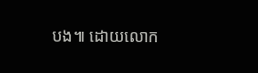បង៕ ដោយលោក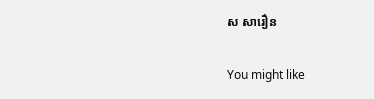ស សារឿន

You might like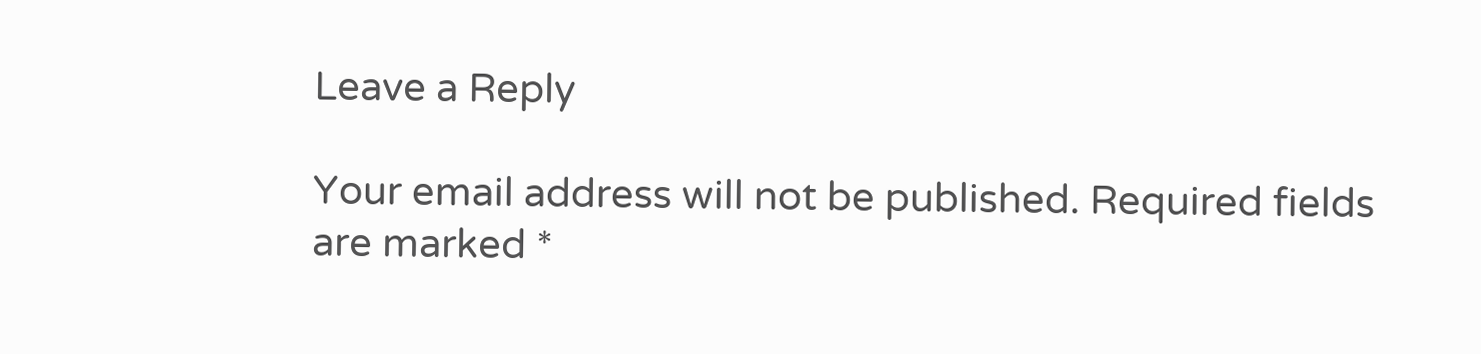Leave a Reply

Your email address will not be published. Required fields are marked *